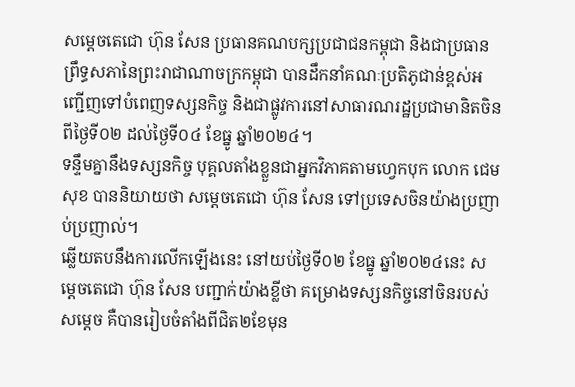សម្តេចតេជោ ហ៊ុន សែន ប្រធានគណបក្សប្រជាជនកម្ពុជា និងជាប្រធានព្រឹទ្ធសភានៃព្រះរាជាណាចក្រកម្ពុជា បានដឹកនាំគណៈប្រតិភូជាន់ខ្ពស់អញ្ជើញទៅបំពេញទស្សនកិច្ច និងជាផ្លូវការនៅសាធារណរដ្ឋប្រជាមានិតចិន ពីថ្ងៃទី០២ ដល់ថ្ងៃទី០៤ ខែធ្នូ ឆ្នាំ២០២៤។
ទន្ទឹមគ្នានឹងទស្សនកិច្ច បុគ្គលតាំងខ្លួនជាអ្នកវិភាគតាមហ្វេកបុក លោក ជេម សុខ បាននិយាយថា សម្តេចតេជោ ហ៊ុន សែន ទៅប្រទេសចិនយ៉ាងប្រញាប់ប្រញាល់។
ឆ្លើយតបនឹងការលើកឡើងនេះ នៅយប់ថ្ងៃទី០២ ខែធ្នូ ឆ្នាំ២០២៤នេះ សម្តេចតេជោ ហ៊ុន សែន បញ្ជាក់យ៉ាងខ្លីថា គម្រោងទស្សនកិច្ចនៅចិនរបស់សម្តេច គឺបានរៀបចំតាំងពីជិត២ខែមុន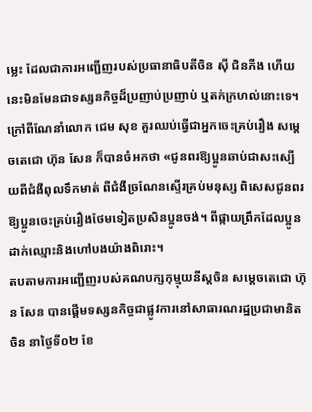ម្លេះ ដែលជាការអញ្ជើញរបស់ប្រធានាធិបតីចិន សុី ជិនភីង ហើយនេះមិនមែនជាទស្សនកិច្ចដ៏ប្រញាប់ប្រញាប់ ឬតក់ក្រហល់នោះទេ។
ក្រៅពីណែនាំលោក ជេម សុខ គួរឈប់ធ្វើជាអ្នកចេះគ្រប់រឿង សម្តេចតេជោ ហ៊ុន សែន ក៏បានចំអកថា «ជូនពរឱ្យប្អូនឆាប់ជាសះស្បើយពីជំងឺពុលទឹកមាត់ ពីជំងឺច្រណែនស្ទើរគ្រប់មនុស្ស ពិសេសជូនពរឱ្យប្អូនចេះគ្រប់រឿងថែមទៀតប្រសិនប្អូនចង់។ ពីផ្កាយព្រឹកដែលប្អូនដាក់ឈ្មោះនិងហៅបងយ៉ាងពិរោះ។
តបតាមការអញ្ជើញរបស់គណបក្សកុម្មុយនីស្តចិន សម្តេចតេជោ ហ៊ុន សែន បានផ្តើមទស្សនកិច្ចជាផ្លូវការនៅសាធារណរដ្ឋប្រជាមានិតចិន នាថ្ងៃទី០២ ខែ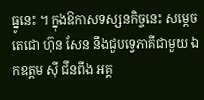ធ្នូនេះ ។ ក្នុងឱកាសទស្សនកិច្ចនេះ សម្តេចតេជោ ហ៊ុន សែន នឹងជួបទ្វេភាគីជាមួយ ឯកឧត្តម ស៊ី ជីនពីង អគ្គ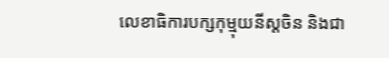លេខាធិការបក្សកុម្មុយនីស្តចិន និងជា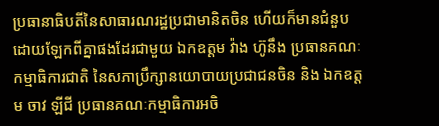ប្រធានាធិបតីនៃសាធារណរដ្ឋប្រជាមានិតចិន ហើយក៏មានជំនួបដោយឡែកពីគ្នាផងដែរជាមួយ ឯកឧត្តម វ៉ាង ហ៊ូនឹង ប្រធានគណៈកម្មាធិការជាតិ នៃសភាប្រឹក្សានយោបាយប្រជាជនចិន និង ឯកឧត្តម ចាវ ឡីជី ប្រធានគណៈកម្មាធិការអចិ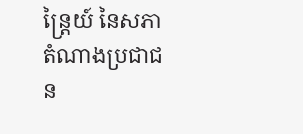ន្ត្រៃយ៍ នៃសភាតំណាងប្រជាជន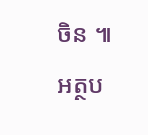ចិន ៕
អត្ថប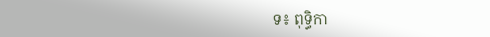ទ៖ ពុទ្ធិកា